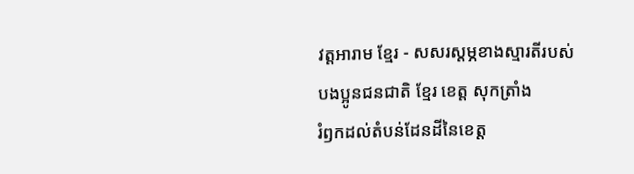វត្តអារាម ខ្មែរ - សសរស្តម្ភខាងស្មារតីរបស់បងប្អូនជនជាតិ ខ្មែរ ខេត្ត សុកត្រាំង
រំឭកដល់តំបន់ដែនដីនៃខេត្ត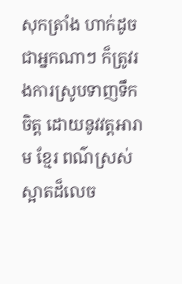សុកត្រាំង ហាក់ដូចជាអ្នកណាៗ ក៏ត្រូវរងការស្រូបទាញទឹកចិត្ត ដោយនូវវត្តអារាម ខ្មែរ ពណ៌ស្រស់ស្អាតដ៏លេច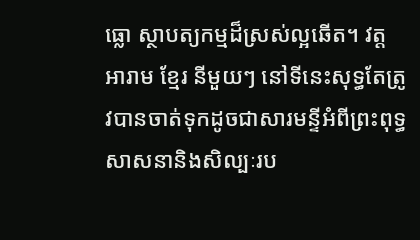ធ្លោ ស្ថាបត្យកម្មដ៏ស្រស់ល្អឆើត។ វត្តអារាម ខ្មែរ នីមួយៗ នៅទីនេះសុទ្ធតែត្រូវបានចាត់ទុកដូចជាសារមន្ទីអំពីព្រះពុទ្ធសាសនានិងសិល្បៈរប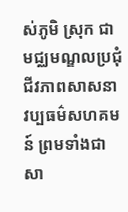ស់ភូមិ ស្រុក ជាមជ្ឈមណ្ឌលប្រជុំជីវភាពសាសនា វប្បធម៌សហគមន៍ ព្រមទាំងជាសា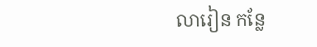លារៀន កន្លែ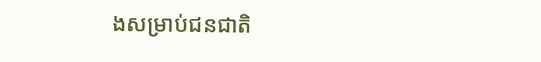ងសម្រាប់ជនជាតិ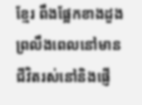ខ្មែរ ពឹងផ្អែកខាងដួងព្រលឹងពេលនៅមានជីវិតរស់នៅនិងផ្ញើ